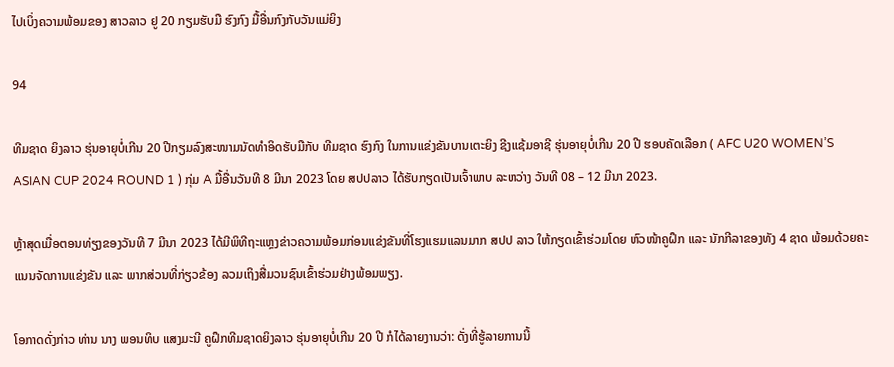ໄປເບິ່ງຄວາມພ້ອມຂອງ ສາວລາວ ຢູ 20 ກຽມຮັບມື ຮົງກົງ ມື້ອື່ນກົງກັບວັນແມ່ຍິງ

94

ທີມຊາດ ຍິງລາວ ຮຸ່ນອາຍຸບໍ່ເກີນ 20 ປີກຽມລົງສະໜາມນັດທໍາອິດຮັບມືກັບ ທີມຊາດ ຮົງກົງ ໃນການແຂ່ງຂັນບານເຕະຍິງ ຊີງແຊ້ມອາຊີ ຮຸ່ນອາຍຸບໍ່ເກີນ 20 ປີ ຮອບຄັດເລືອກ ( AFC U20 WOMEN’S ASIAN CUP 2024 ROUND 1 ) ກຸ່ມ A ມື້ອື່ນວັນທີ 8 ມີນາ 2023 ໂດຍ ສປປລາວ ໄດ້ຮັບກຽດເປັນເຈົ້າພາບ ລະຫວ່າງ ວັນທີ 08 – 12 ມີນາ 2023.

ຫຼ້າສຸດເມື່ອຕອນທ່ຽງຂອງວັນທີ 7 ມີນາ 2023 ໄດ້ມີພິທີຖະແຫຼງຂ່າວຄວາມພ້ອມກ່ອນແຂ່ງຂັນທີ່ໂຮງແຮມແລນມາກ ສປປ ລາວ ໃຫ້ກຽດເຂົ້າຮ່ວມໂດຍ ຫົວໜ້າຄູຝຶກ ແລະ ນັກກີລາຂອງທັງ 4 ຊາດ ພ້ອມດ້ວຍຄະແນນຈັດການແຂ່ງຂັນ ແລະ ພາກສ່ວນທີ່ກ່ຽວຂ້ອງ ລວມເຖິງສື່ມວນຊົນເຂົ້າຮ່ວມຢ່າງພ້ອມພຽງ.

ໂອກາດດັ່ງກ່າວ ທ່ານ ນາງ ພອນທິບ ແສງມະນີ ຄູຝຶກທີມຊາດຍິງລາວ ຮຸ່ນອາຍຸບໍ່ເກີນ 20 ປີ ກໍໄດ້ລາຍງານວ່າ: ດັ່ງທີ່ຮູ້ລາຍການນີ້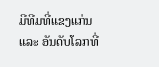ມີທີມທີ່ແຂງແກ່ນ ແລະ ອັນດັບໂລກທີ່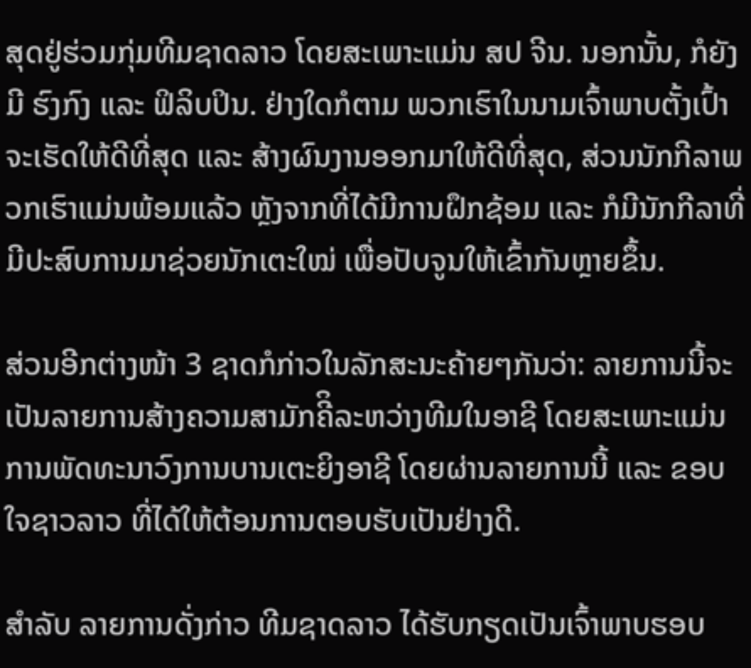ສຸດຢູ່ຮ່ວມກຸ່ມທີມຊາດລາວ ໂດຍສະເພາະແມ່ນ ສປ ຈີນ. ນອກນັ້ນ, ກໍຍັງມີ ຮົງກົງ ແລະ ຟິລິບປິນ. ຢ່າງໃດກໍຕາມ ພວກເຮົາໃນນາມເຈົ້າພາບຕັ້ງເປົ້າຈະເຮັດໃຫ້ດີທີ່ສຸດ ແລະ ສ້າງຜົນງານອອກມາໃຫ້ດີທີ່ສຸດ, ສ່ວນນັກກີລາພວກເຮົາແມ່ນພ້ອມແລ້ວ ຫຼັງຈາກທີ່ໄດ້ມີການຝຶກຊ້ອມ ແລະ ກໍມີນັກກີລາທີ່ມີປະສົບການມາຊ່ວຍນັກເຕະໃໝ່ ເພື່ອປັບຈູນໃຫ້ເຂົ້າກັນຫຼາຍຂຶ້ນ.

ສ່ວນອີກຕ່າງໜ້າ 3 ຊາດກໍກ່າວໃນລັກສະນະຄ້າຍໆກັນວ່າ: ລາຍການນີ້ຈະເປັນລາຍການສ້າງຄວາມສາມັກຄີິລະຫວ່າງທີມໃນອາຊີ ໂດຍສະເພາະແມ່ນການພັດທະນາວົງການບານເຕະຍິງອາຊີ ໂດຍຜ່ານລາຍການນີ້ ແລະ ຂອບໃຈຊາວລາວ ທີ່ໄດ້ໃຫ້ຕ້ອນການຕອບຮັບເປັນຢ່າງດີ.

ສໍາລັບ ລາຍການດັ່ງກ່າວ ທີມຊາດລາວ ໄດ້ຮັບກຽດເປັນເຈົ້າພາບຮອບ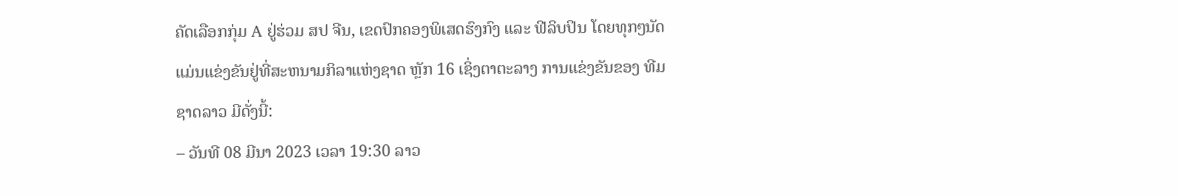ຄັດເລືອກກຸ່ມ A ຢູ່ຮ່ວມ ສປ ຈີນ, ເຂດປົກຄອງພິເສດຮົງກົງ ແລະ ຟີລິບປິນ ໂດຍທຸກໆນັດແມ່ນແຂ່ງຂັນຢູ່ທີ່ສະຫນາມກິລາແຫ່ງຊາດ ຫຼັກ 16 ເຊິ່ງຕາຕະລາງ ການແຂ່ງຂັນຂອງ ທີມຊາດລາວ ມີດັ່ງນີ້:
– ວັນທີ 08 ມີນາ 2023 ເວລາ 19:30 ລາວ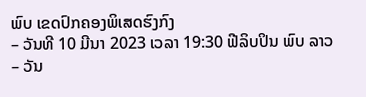ພົບ ເຂດປົກຄອງພິເສດຮົງກົງ
– ວັນທີ 10 ມີນາ 2023 ເວລາ 19:30 ຟີລິບປິນ ພົບ ລາວ
– ວັນ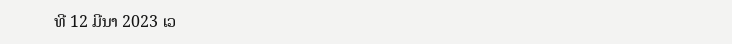ທີ 12 ມີນາ 2023 ເວ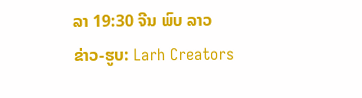ລາ 19:30 ຈີນ ພົບ ລາວ
ຂ່າວ-ຮູບ: Larh Creators